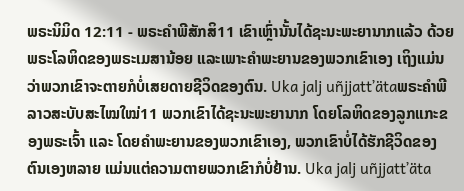ພຣະນິມິດ 12:11 - ພຣະຄຳພີສັກສິ11 ເຂົາເຫຼົ່ານັ້ນໄດ້ຊະນະພະຍານາກແລ້ວ ດ້ວຍພຣະໂລຫິດຂອງພຣະເມສານ້ອຍ ແລະເພາະຄຳພະຍານຂອງພວກເຂົາເອງ ເຖິງແມ່ນວ່າພວກເຂົາຈະຕາຍກໍບໍ່ເສຍດາຍຊີວິດຂອງຕົນ. Uka jalj uñjjattʼätaພຣະຄຳພີລາວສະບັບສະໄໝໃໝ່11 ພວກເຂົາໄດ້ຊະນະພະຍານາກ ໂດຍໂລຫິດຂອງລູກແກະຂອງພຣະເຈົ້າ ແລະ ໂດຍຄຳພະຍານຂອງພວກເຂົາເອງ, ພວກເຂົາບໍ່ໄດ້ຮັກຊີວິດຂອງຕົນເອງຫລາຍ ແມ່ນແຕ່ຄວາມຕາຍພວກເຂົາກໍບໍ່ຢ້ານ. Uka jalj uñjjattʼäta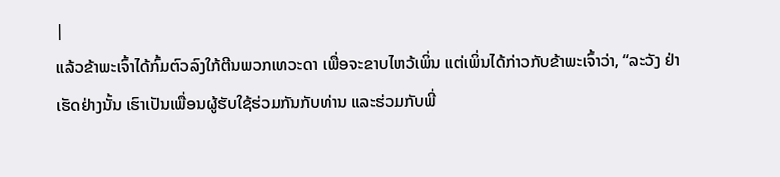|
ແລ້ວຂ້າພະເຈົ້າໄດ້ກົ້ມຕົວລົງໃກ້ຕີນພວກເທວະດາ ເພື່ອຈະຂາບໄຫວ້ເພິ່ນ ແຕ່ເພິ່ນໄດ້ກ່າວກັບຂ້າພະເຈົ້າວ່າ, “ລະວັງ ຢ່າເຮັດຢ່າງນັ້ນ ເຮົາເປັນເພື່ອນຜູ້ຮັບໃຊ້ຮ່ວມກັນກັບທ່ານ ແລະຮ່ວມກັບພີ່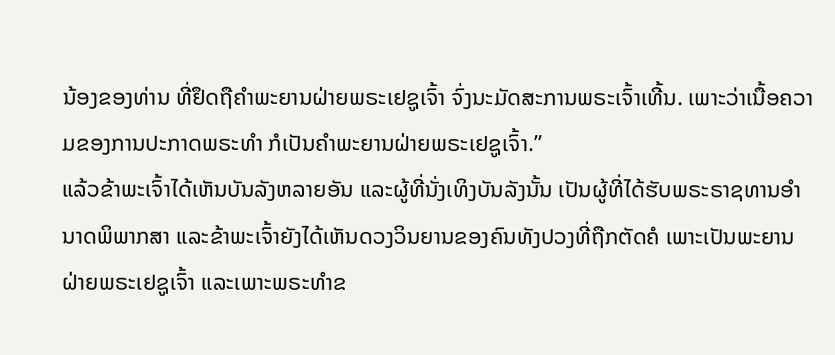ນ້ອງຂອງທ່ານ ທີ່ຢຶດຖືຄຳພະຍານຝ່າຍພຣະເຢຊູເຈົ້າ ຈົ່ງນະມັດສະການພຣະເຈົ້າເທີ້ນ. ເພາະວ່າເນື້ອຄວາມຂອງການປະກາດພຣະທຳ ກໍເປັນຄຳພະຍານຝ່າຍພຣະເຢຊູເຈົ້າ.”
ແລ້ວຂ້າພະເຈົ້າໄດ້ເຫັນບັນລັງຫລາຍອັນ ແລະຜູ້ທີ່ນັ່ງເທິງບັນລັງນັ້ນ ເປັນຜູ້ທີ່ໄດ້ຮັບພຣະຣາຊທານອຳນາດພິພາກສາ ແລະຂ້າພະເຈົ້າຍັງໄດ້ເຫັນດວງວິນຍານຂອງຄົນທັງປວງທີ່ຖືກຕັດຄໍ ເພາະເປັນພະຍານຝ່າຍພຣະເຢຊູເຈົ້າ ແລະເພາະພຣະທຳຂ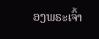ອງພຣະເຈົ້າ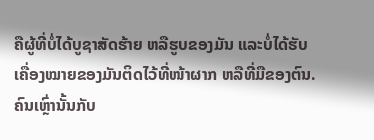ຄືຜູ້ທີ່ບໍ່ໄດ້ບູຊາສັດຮ້າຍ ຫລືຮູບຂອງມັນ ແລະບໍ່ໄດ້ຮັບເຄື່ອງໝາຍຂອງມັນຕິດໄວ້ທີ່ໜ້າຜາກ ຫລືທີ່ມືຂອງຕົນ. ຄົນເຫຼົ່ານັ້ນກັບ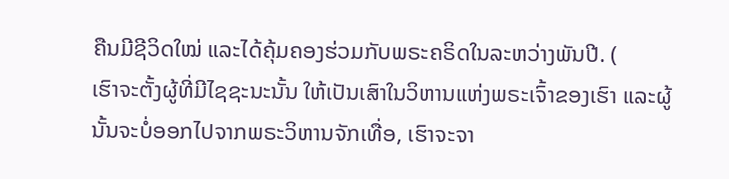ຄືນມີຊີວິດໃໝ່ ແລະໄດ້ຄຸ້ມຄອງຮ່ວມກັບພຣະຄຣິດໃນລະຫວ່າງພັນປີ. (
ເຮົາຈະຕັ້ງຜູ້ທີ່ມີໄຊຊະນະນັ້ນ ໃຫ້ເປັນເສົາໃນວິຫານແຫ່ງພຣະເຈົ້າຂອງເຮົາ ແລະຜູ້ນັ້ນຈະບໍ່ອອກໄປຈາກພຣະວິຫານຈັກເທື່ອ, ເຮົາຈະຈາ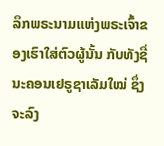ລຶກພຣະນາມແຫ່ງພຣະເຈົ້າຂອງເຮົາໃສ່ຕົວຜູ້ນັ້ນ ກັບທັງຊື່ນະຄອນເຢຣູຊາເລັມໃໝ່ ຊຶ່ງຈະລົງ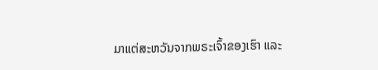ມາແຕ່ສະຫວັນຈາກພຣະເຈົ້າຂອງເຮົາ ແລະ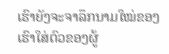ເຮົາຍັງຈະຈາລຶກນາມໃໝ່ຂອງເຮົາໃສ່ຕົວຂອງຜູ້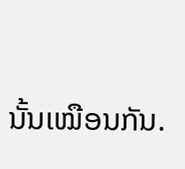ນັ້ນເໝືອນກັນ.